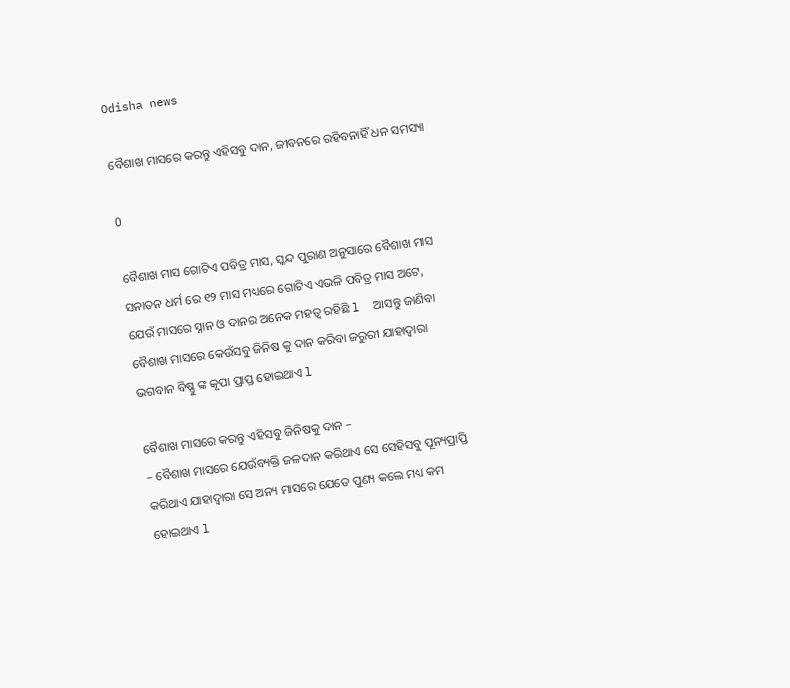Odisha news

ବୈଶାଖ ମାସରେ କରନ୍ତୁ ଏହିସବୁ ଦାନ, ଜୀବନରେ ରହିବନାହିଁ ଧନ ସମସ୍ୟା

0

ବୈଶାଖ ମାସ ଗୋଟିଏ ପବିତ୍ର ମାସ, ସ୍କନ୍ଦ ପୁରାଣ ଅନୁସାରେ ବୈଶାଖ ମାସ ସନାତନ ଧର୍ମ ରେ ୧୨ ମାସ ମଧ୍ୟରେ ଗୋଟିଏ ଏଭଳି ପବିତ୍ର ମାସ ଅଟେ, ଯେଉଁ ମାସରେ ସ୍ନାନ ଓ ଦାନର ଅନେକ ମହତ୍ୱ ରହିଛି l  ଆସନ୍ତୁ ଜାଣିବା ବୈଶାଖ ମାସରେ କେଉଁସବୁ ଜିନିଷ କୁ ଦାନ କରିବା ଜରୁରୀ ଯାହାଦ୍ୱାରା ଭଗବାନ ବିଷ୍ଣୁ ଙ୍କ କୃପା ପ୍ରାପ୍ତ ହୋଇଥାଏ l

ବୈଶାଖ ମାସରେ କରନ୍ତୁ ଏହିସବୁ ଜିନିଷକୁ ଦାନ –
– ବୈଶାଖ ମାସରେ ଯେଉଁବ୍ୟକ୍ତି ଜଳଦାନ କରିଥାଏ ସେ ସେହିସବୁ ପୂନ୍ୟପ୍ରାପ୍ତି କରିଥାଏ ଯାହାଦ୍ୱାରା ସେ ଅନ୍ୟ ମାସରେ ଯେତେ ପୁଣ୍ୟ କଲେ ମଧ୍ୟ କମ ହୋଇଥାଏ l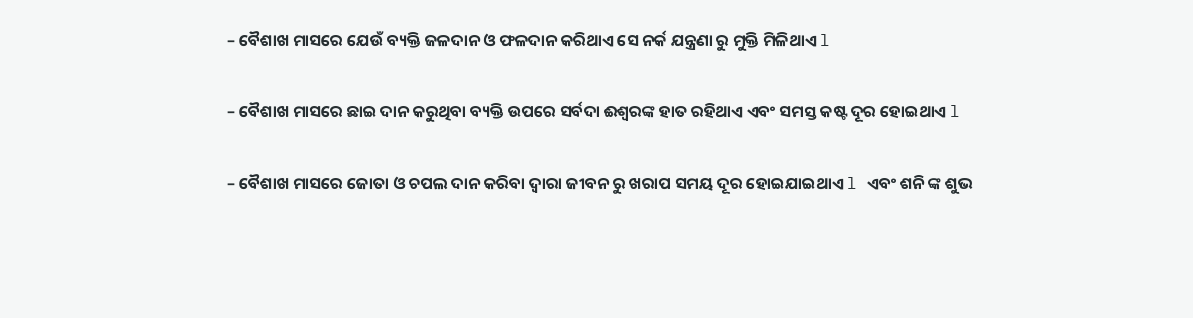– ବୈଶାଖ ମାସରେ ଯେଉଁ ବ୍ୟକ୍ତି ଜଳଦାନ ଓ ଫଳଦାନ କରିଥାଏ ସେ ନର୍କ ଯନ୍ତ୍ରଣା ରୁ ମୁକ୍ତି ମିଳିଥାଏ l

– ବୈଶାଖ ମାସରେ ଛାଇ ଦାନ କରୁଥିବା ବ୍ୟକ୍ତି ଉପରେ ସର୍ବଦା ଈଶ୍ୱରଙ୍କ ହାତ ରହିଥାଏ ଏବଂ ସମସ୍ତ କଷ୍ଟ ଦୂର ହୋଇଥାଏ l

– ବୈଶାଖ ମାସରେ ଜୋତା ଓ ଚପଲ ଦାନ କରିବା ଦ୍ୱାରା ଜୀବନ ରୁ ଖରାପ ସମୟ ଦୂର ହୋଇଯାଇଥାଏ l ଏବଂ ଶନି ଙ୍କ ଶୁଭ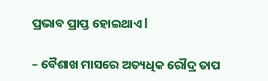ପ୍ରଭାବ ପ୍ରାପ୍ତ ହୋଇଥାଏ l

– ବୈଶାଖ ମାସରେ ଅତ୍ୟଧିକ ରୌଦ୍ର ତାପ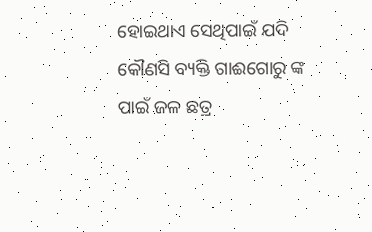ହୋଇଥାଏ ସେଥିପାଇଁ ଯଦି କୌଣସି ବ୍ୟକ୍ତି ଗାଈଗୋରୁ ଙ୍କ ପାଇଁ ଜଳ ଛତ୍ର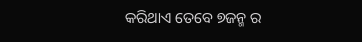କରିଥାଏ ତେବେ ୭ଜନ୍ମ ର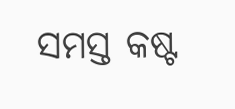ସମସ୍ତ କଷ୍ଟ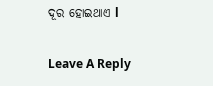ଦୂର ହୋଇଥାଏ l

Leave A Reply